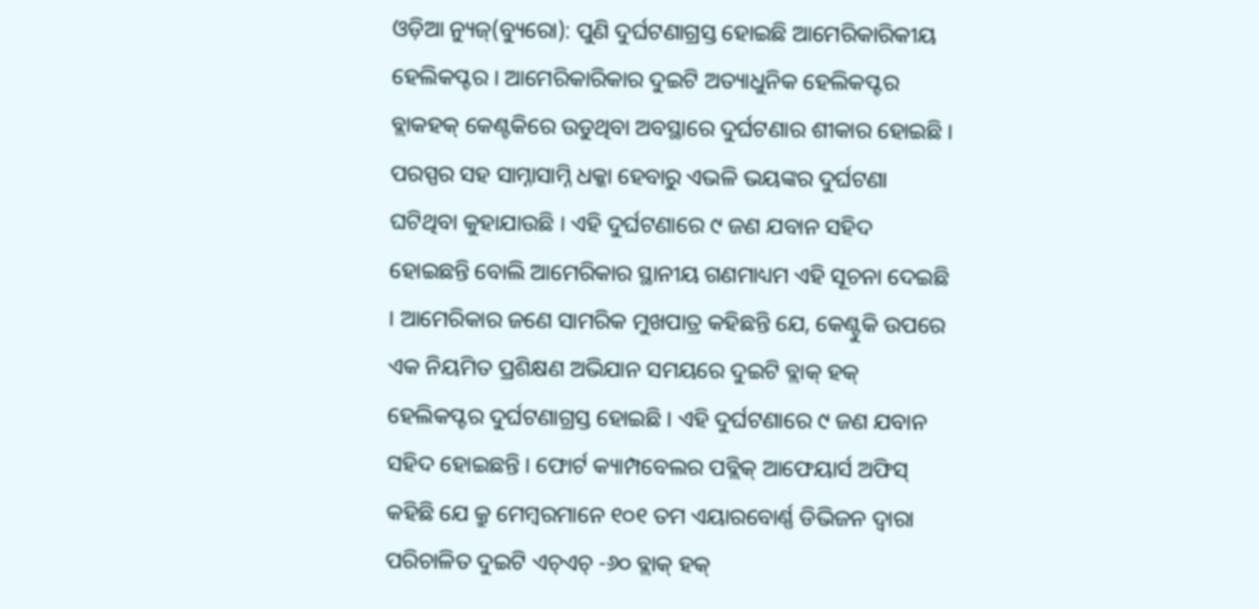ଓଡ଼ିଆ ନ୍ୟୁଜ୍(ବ୍ୟୁରୋ): ପୁଣି ଦୁର୍ଘଟଣାଗ୍ରସ୍ତ ହୋଇଛି ଆମେରିକାରିକୀୟ ହେଲିକପ୍ଟର । ଆମେରିକାରିକାର ଦୁଇଟି ଅତ୍ୟାଧୁନିକ ହେଲିକପ୍ଟର ବ୍ଲାକହକ୍ କେଣ୍ଟକିରେ ଉଡୁଥିବା ଅବସ୍ଥାରେ ଦୁର୍ଘଟଣାର ଶୀକାର ହୋଇଛି । ପରସ୍ପର ସହ ସାମ୍ନାସାମ୍ନି ଧକ୍କା ହେବାରୁ ଏଭଳି ଭୟଙ୍କର ଦୁର୍ଘଟଣା ଘଟିଥିବା କୁହାଯାଉଛି । ଏହି ଦୁର୍ଘଟଣାରେ ୯ ଜଣ ଯବାନ ସହିଦ ହୋଇଛନ୍ତି ବୋଲି ଆମେରିକାର ସ୍ଥାନୀୟ ଗଣମାଧ୍ୟମ ଏହି ସୂଚନା ଦେଇଛି । ଆମେରିକାର ଜଣେ ସାମରିକ ମୁଖପାତ୍ର କହିଛନ୍ତି ଯେ, କେଣ୍ଟୁକି ଉପରେ ଏକ ନିୟମିତ ପ୍ରଶିକ୍ଷଣ ଅଭିଯାନ ସମୟରେ ଦୁଇଟି ବ୍ଲାକ୍ ହକ୍ ହେଲିକପ୍ଟର ଦୁର୍ଘଟଣାଗ୍ରସ୍ତ ହୋଇଛି । ଏହି ଦୁର୍ଘଟଣାରେ ୯ ଜଣ ଯବାନ ସହିଦ ହୋଇଛନ୍ତି । ଫୋର୍ଟ କ୍ୟାମ୍ପବେଲର ପବ୍ଲିକ୍ ଆଫେୟାର୍ସ ଅଫିସ୍ କହିଛି ଯେ କ୍ରୁ ମେମ୍ବରମାନେ ୧୦୧ ତମ ଏୟାରବୋର୍ଣ୍ଣ ଡିଭିଜନ ଦ୍ୱାରା ପରିଚାଳିତ ଦୁଇଟି ଏଚ୍ଏଚ୍ -୬୦ ବ୍ଲାକ୍ ହକ୍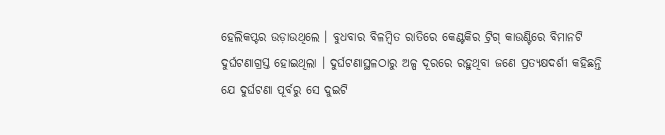ହେଲିକପ୍ଟର ଉଡ଼ାଉଥିଲେ । ବୁଧବାର ବିଳମ୍ବିତ ରାତିରେ କେଣ୍ଟକିର ଟ୍ରିଗ୍ କାଉଣ୍ଟିରେ ବିମାନଟି ଦୁର୍ଘଟଣାଗ୍ରସ୍ତ ହୋଇଥିଲା । ଦୁର୍ଘଟଣାସ୍ଥଳଠାରୁ ଅଳ୍ପ ଦୂରରେ ରହୁଥିବା ଜଣେ ପ୍ରତ୍ୟକ୍ଷଦର୍ଶୀ କହିଛନ୍ତି ଯେ ଦୁର୍ଘଟଣା ପୂର୍ବରୁ ସେ ଦୁଇଟି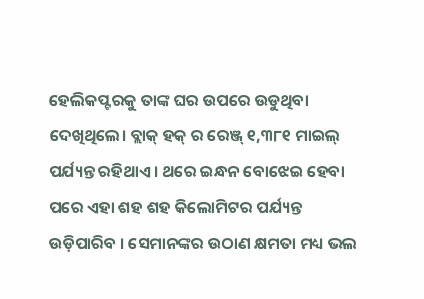ହେଲିକପ୍ଟରକୁ ତାଙ୍କ ଘର ଉପରେ ଉଡୁଥିବା ଦେଖିଥିଲେ। ବ୍ଲାକ୍ ହକ୍ ର ରେଞ୍ଜ୍ ୧,୩୮୧ ମାଇଲ୍ ପର୍ଯ୍ୟନ୍ତ ରହିଥାଏ । ଥରେ ଇନ୍ଧନ ବୋଝେଇ ହେବା ପରେ ଏହା ଶହ ଶହ କିଲୋମିଟର ପର୍ଯ୍ୟନ୍ତ ଉଡ଼ିପାରିବ । ସେମାନଙ୍କର ଉଠାଣ କ୍ଷମତା ମଧ୍ୟ ଭଲ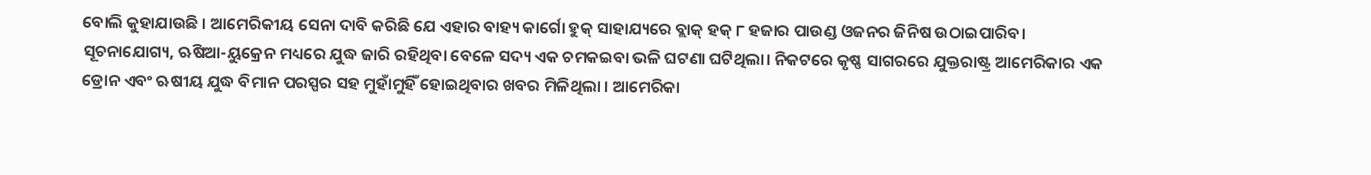ବୋଲି କୁହାଯାଉଛି । ଆମେରିକୀୟ ସେନା ଦାବି କରିଛି ଯେ ଏହାର ବାହ୍ୟ କାର୍ଗୋ ହୁକ୍ ସାହାଯ୍ୟରେ ବ୍ଲାକ୍ ହକ୍ ୮ ହଜାର ପାଉଣ୍ଡ ଓଜନର ଜିନିଷ ଉଠାଇପାରିବ।
ସୂଚନାଯୋଗ୍ୟ, ଋଷିଆ-ୟୁକ୍ରେନ ମଧ୍ୟରେ ଯୁଦ୍ଧ ଜାରି ରହିଥିବା ବେଳେ ସଦ୍ୟ ଏକ ଚମକଇବା ଭଳି ଘଟଣା ଘଟିଥିଲା। ନିକଟରେ କୃଷ୍ଣ ସାଗରରେ ଯୁକ୍ତରାଷ୍ଟ୍ର ଆମେରିକାର ଏକ ଡ୍ରୋନ ଏବଂ ଋଷୀୟ ଯୁଦ୍ଧ ବିମାନ ପରସ୍ପର ସହ ମୁହାଁମୁହିଁ ହୋଇଥିବାର ଖବର ମିଳିଥିଲା । ଆମେରିକା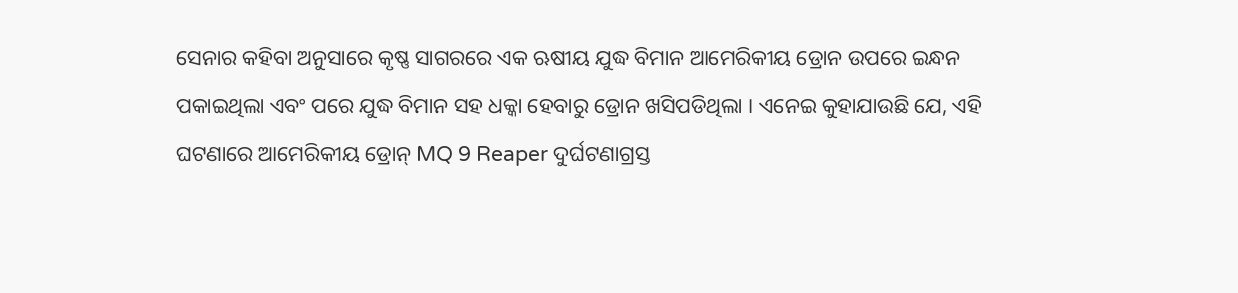ସେନାର କହିବା ଅନୁସାରେ କୃଷ୍ଣ ସାଗରରେ ଏକ ଋଷୀୟ ଯୁଦ୍ଧ ବିମାନ ଆମେରିକୀୟ ଡ୍ରୋନ ଉପରେ ଇନ୍ଧନ ପକାଇଥିଲା ଏବଂ ପରେ ଯୁଦ୍ଧ ବିମାନ ସହ ଧକ୍କା ହେବାରୁ ଡ୍ରୋନ ଖସିପଡିଥିଲା । ଏନେଇ କୁହାଯାଉଛି ଯେ, ଏହି ଘଟଣାରେ ଆମେରିକୀୟ ଡ୍ରୋନ୍ MQ 9 Reaper ଦୁର୍ଘଟଣାଗ୍ରସ୍ତ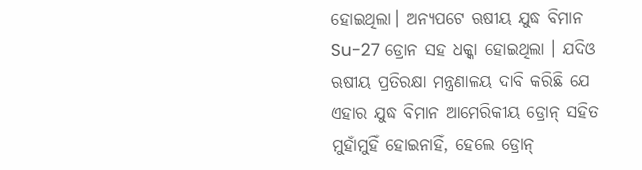ହୋଇଥିଲା। ଅନ୍ୟପଟେ ଋଷୀୟ ଯୁଦ୍ଧ ବିମାନ Su-27 ଡ୍ରୋନ ସହ ଧକ୍କା ହୋଇଥିଲା । ଯଦିଓ ଋଷୀୟ ପ୍ରତିରକ୍ଷା ମନ୍ତ୍ରଣାଳୟ ଦାବି କରିଛି ଯେ ଏହାର ଯୁଦ୍ଧ ବିମାନ ଆମେରିକୀୟ ଡ୍ରୋନ୍ ସହିତ ମୁହାଁମୁହିଁ ହୋଇନାହିଁ, ହେଲେ ଡ୍ରୋନ୍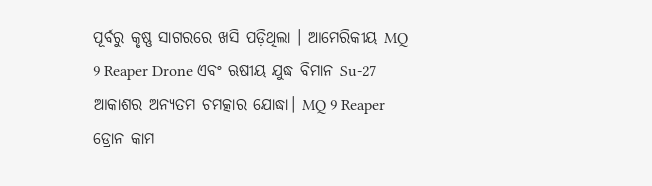ପୂର୍ବରୁ କୃଷ୍ଣ ସାଗରରେ ଖସି ପଡ଼ିଥିଲା । ଆମେରିକୀୟ MQ 9 Reaper Drone ଏବଂ ଋଷୀୟ ଯୁଦ୍ଧ ବିମାନ Su-27 ଆକାଶର ଅନ୍ୟତମ ଚମତ୍କାର ଯୋଦ୍ଧା। MQ 9 Reaper ଡ୍ରୋନ କାମ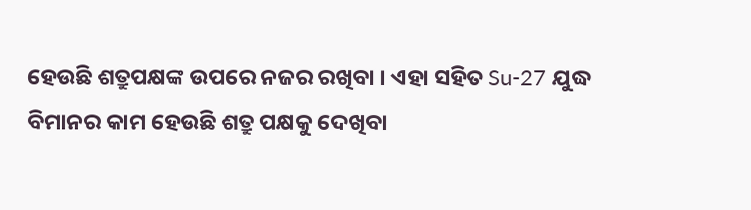ହେଉଛି ଶତ୍ରୁପକ୍ଷଙ୍କ ଉପରେ ନଜର ରଖିବା । ଏହା ସହିତ Su-27 ଯୁଦ୍ଧ ବିମାନର କାମ ହେଉଛି ଶତ୍ରୁ ପକ୍ଷକୁ ଦେଖିବା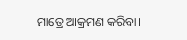ମାତ୍ରେ ଆକ୍ରମଣ କରିବା।